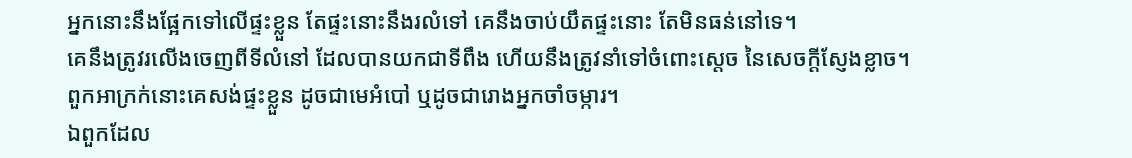អ្នកនោះនឹងផ្អែកទៅលើផ្ទះខ្លួន តែផ្ទះនោះនឹងរលំទៅ គេនឹងចាប់យឹតផ្ទះនោះ តែមិនធន់នៅទេ។
គេនឹងត្រូវរលើងចេញពីទីលំនៅ ដែលបានយកជាទីពឹង ហើយនឹងត្រូវនាំទៅចំពោះស្តេច នៃសេចក្ដីស្ញែងខ្លាច។
ពួកអាក្រក់នោះគេសង់ផ្ទះខ្លួន ដូចជាមេអំបៅ ឬដូចជារោងអ្នកចាំចម្ការ។
ឯពួកដែល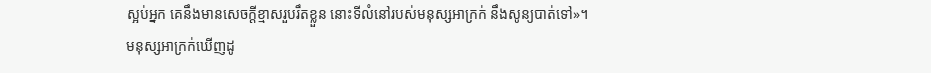ស្អប់អ្នក គេនឹងមានសេចក្ដីខ្មាសរួបរឹតខ្លួន នោះទីលំនៅរបស់មនុស្សអាក្រក់ នឹងសូន្យបាត់ទៅ»។
មនុស្សអាក្រក់ឃើញដូ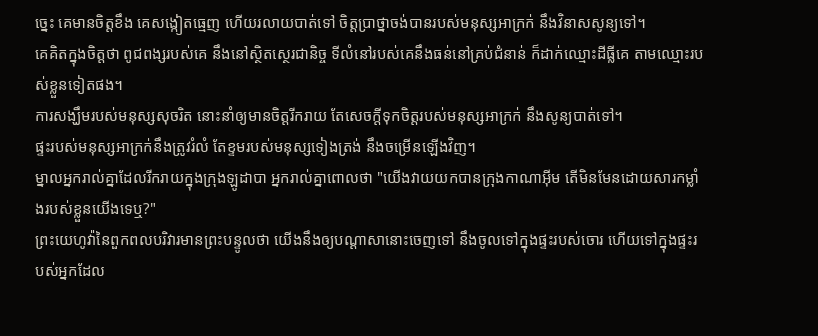ច្នេះ គេមានចិត្តខឹង គេសង្កៀតធ្មេញ ហើយរលាយបាត់ទៅ ចិត្តប្រាថ្នាចង់បានរបស់មនុស្សអាក្រក់ នឹងវិនាសសូន្យទៅ។
គេគិតក្នុងចិត្តថា ពូជពង្សរបស់គេ នឹងនៅស្ថិតស្ថេរជានិច្ច ទីលំនៅរបស់គេនឹងធន់នៅគ្រប់ជំនាន់ ក៏ដាក់ឈ្មោះដីធ្លីគេ តាមឈ្មោះរបស់ខ្លួនទៀតផង។
ការសង្ឃឹមរបស់មនុស្សសុចរិត នោះនាំឲ្យមានចិត្តរីករាយ តែសេចក្ដីទុកចិត្តរបស់មនុស្សអាក្រក់ នឹងសូន្យបាត់ទៅ។
ផ្ទះរបស់មនុស្សអាក្រក់នឹងត្រូវរំលំ តែខ្ទមរបស់មនុស្សទៀងត្រង់ នឹងចម្រើនឡើងវិញ។
ម្នាលអ្នករាល់គ្នាដែលរីករាយក្នុងក្រុងឡូដាបា អ្នករាល់គ្នាពោលថា "យើងវាយយកបានក្រុងកាណាអ៊ីម តើមិនមែនដោយសារកម្លាំងរបស់ខ្លួនយើងទេឬ?"
ព្រះយេហូវ៉ានៃពួកពលបរិវារមានព្រះបន្ទូលថា យើងនឹងឲ្យបណ្ដាសានោះចេញទៅ នឹងចូលទៅក្នុងផ្ទះរបស់ចោរ ហើយទៅក្នុងផ្ទះរបស់អ្នកដែល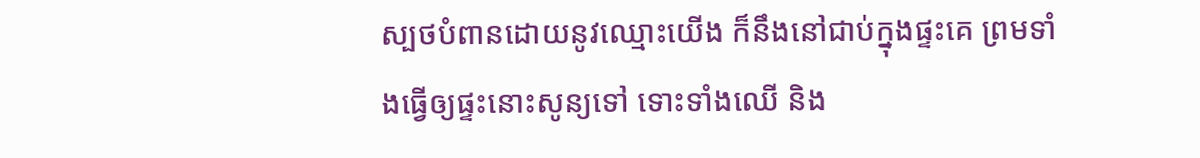ស្បថបំពានដោយនូវឈ្មោះយើង ក៏នឹងនៅជាប់ក្នុងផ្ទះគេ ព្រមទាំងធ្វើឲ្យផ្ទះនោះសូន្យទៅ ទោះទាំងឈើ និង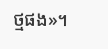ថ្មផង»។